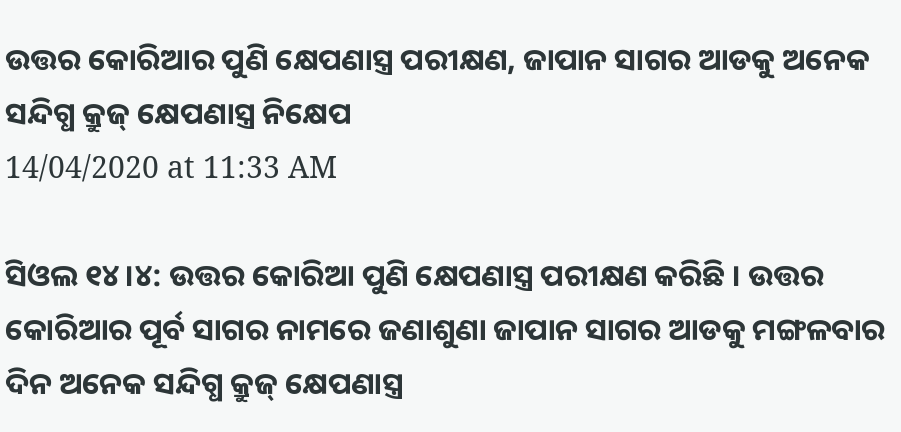ଉତ୍ତର କୋରିଆର ପୁଣି କ୍ଷେପଣାସ୍ତ୍ର ପରୀକ୍ଷଣ, ଜାପାନ ସାଗର ଆଡକୁ ଅନେକ ସନ୍ଦିଗ୍ଧ କ୍ରୁଜ୍ କ୍ଷେପଣାସ୍ତ୍ର ନିକ୍ଷେପ
14/04/2020 at 11:33 AM

ସିଓଲ ୧୪।୪: ଉତ୍ତର କୋରିଆ ପୁଣି କ୍ଷେପଣାସ୍ତ୍ର ପରୀକ୍ଷଣ କରିଛି । ଉତ୍ତର କୋରିଆର ପୂର୍ବ ସାଗର ନାମରେ ଜଣାଶୁଣା ଜାପାନ ସାଗର ଆଡକୁ ମଙ୍ଗଳବାର ଦିନ ଅନେକ ସନ୍ଦିଗ୍ଧ କ୍ରୁଜ୍ କ୍ଷେପଣାସ୍ତ୍ର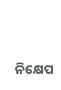ନିକ୍ଷେପ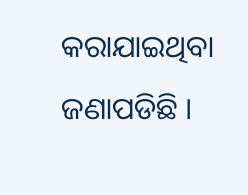କରାଯାଇଥିବା ଜଣାପଡିଛି ।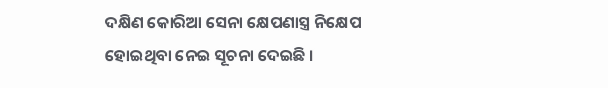ଦକ୍ଷିଣ କୋରିଆ ସେନା କ୍ଷେପଣାସ୍ତ୍ର ନିକ୍ଷେପ ହୋଇଥିବା ନେଇ ସୂଚନା ଦେଇଛି ।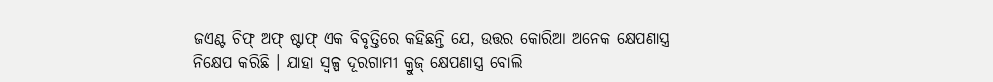ଜଏଣ୍ଟ ଚିଫ୍ ଅଫ୍ ଷ୍ଟାଫ୍ ଏକ ବିବୃତ୍ତିରେ କହିଛନ୍ତି ଯେ, ଉତ୍ତର କୋରିଆ ଅନେକ କ୍ଷେପଣାସ୍ତ୍ର ନିକ୍ଷେପ କରିଛି । ଯାହା ସ୍ବଳ୍ପ ଦୂରଗାମୀ କ୍ରୁଜ୍ କ୍ଷେପଣାସ୍ତ୍ର ବୋଲି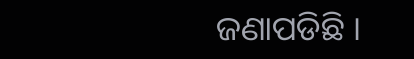ଜଣାପଡିଛି ।